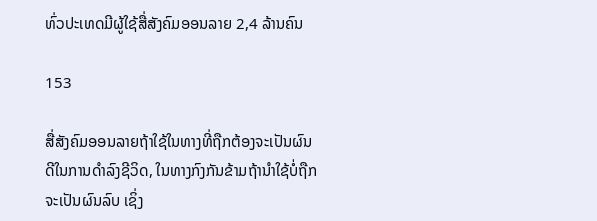ທົ່ວປະເທດມີຜູ້ໃຊ້ສື່ສັງຄົມອອນລາຍ 2,4 ລ້ານຄົນ

153

ສື່ສັງຄົມອອນລາຍຖ້າໃຊ້ໃນທາງທີ່ຖືກຕ້ອງຈະເປັນຜົນດີໃນການດໍາລົງຊີວິດ, ໃນທາງກົງກັນຂ້າມຖ້ານໍາໃຊ້ບໍ່ຖືກຈະເປັນຜົນລົບ ເຊິ່ງ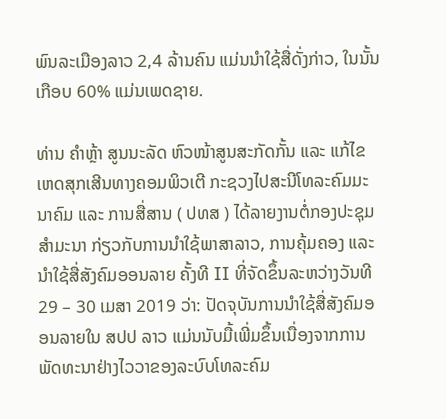ພົນລະເມືອງລາວ 2,4 ລ້ານຄົນ ແມ່ນນໍາໃຊ້ສື່ດັ່ງກ່າວ, ໃນນັ້ນເກືອບ 60% ແມ່ນເພດຊາຍ.

ທ່ານ ຄຳຫຼ້າ ສູນນະລັດ ຫົວໜ້າສູນສະກັດກັ້ນ ແລະ ແກ້ໄຂເຫດສຸກເສີນທາງຄອມພິວເຕີ ກະຊວງໄປສະນີໂທລະຄົມມະນາຄົມ ແລະ ການສື່ສານ ( ປທສ ) ໄດ້ລາຍງານຕໍ່ກອງປະຊຸມສຳມະນາ ກ່ຽວກັບການນຳໃຊ້ພາສາລາວ, ການຄຸ້ມຄອງ ແລະ ນຳໃຊ້ສື່ສັງຄົມອອນລາຍ ຄັ້ງທີ II ທີ່ຈັດຂຶ້ນລະຫວ່າງວັນທີ 29 – 30 ເມສາ 2019 ວ່າ: ປັດຈຸບັນການນຳໃຊ້ສື່ສັງຄົມອອນລາຍໃນ ສປປ ລາວ ແມ່ນນັບມື້ເພີ່ມຂຶ້ນເນື່ອງຈາກການພັດທະນາຢ່າງໄວວາຂອງລະບົບໂທລະຄົມ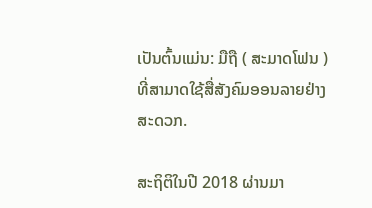ເປັນຕົ້ນແມ່ນ: ມືຖື ( ສະມາດໂຟນ ) ທີ່ສາມາດໃຊ້ສື່ສັງຄົມອອນລາຍຢ່າງສະດວກ.

ສະຖິຕິໃນປີ 2018 ຜ່ານມາ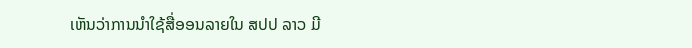ເຫັນວ່າການນຳໃຊ້ສື່ອອນລາຍໃນ ສປປ ລາວ ມີ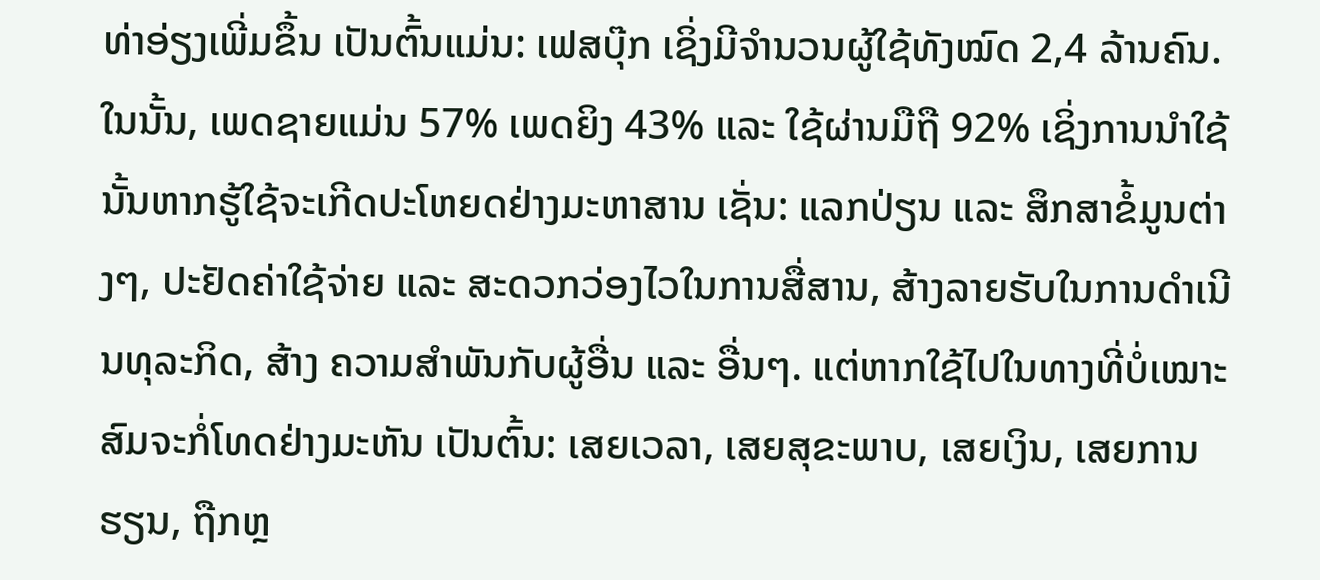ທ່າອ່ຽງເພີ່ມຂຶ້ນ ເປັນຕົ້ນແມ່ນ: ເຟສບຸ໊ກ ເຊິ່ງມີຈຳນວນຜູ້ໃຊ້ທັງໝົດ 2,4 ລ້ານຄົນ. ໃນນັ້ນ, ເພດຊາຍແມ່ນ 57% ເພດຍິງ 43% ແລະ ໃຊ້ຜ່ານມືຖື 92% ເຊິ່ງການນຳໃຊ້ນັ້ນຫາກຮູ້ໃຊ້ຈະເກີດປະໂຫຍດຢ່າງມະຫາສານ ເຊັ່ນ: ແລກປ່ຽນ ແລະ ສຶກສາຂໍ້ມູນຕ່າງໆ, ປະຢັດຄ່າໃຊ້ຈ່າຍ ແລະ ສະດວກວ່ອງໄວໃນການສື່ສານ, ສ້າງລາຍຮັບໃນການດຳເນີນທຸລະກິດ, ສ້າງ ຄວາມສຳພັນກັບຜູ້ອື່ນ ແລະ ອື່ນໆ. ແຕ່ຫາກໃຊ້ໄປໃນທາງທີ່ບໍ່ເໝາະສົມຈະກໍ່ໂທດຢ່າງມະຫັນ ເປັນຕົ້ນ: ເສຍເວລາ, ເສຍສຸຂະພາບ, ເສຍເງິນ, ເສຍການຮຽນ, ຖືກຫຼ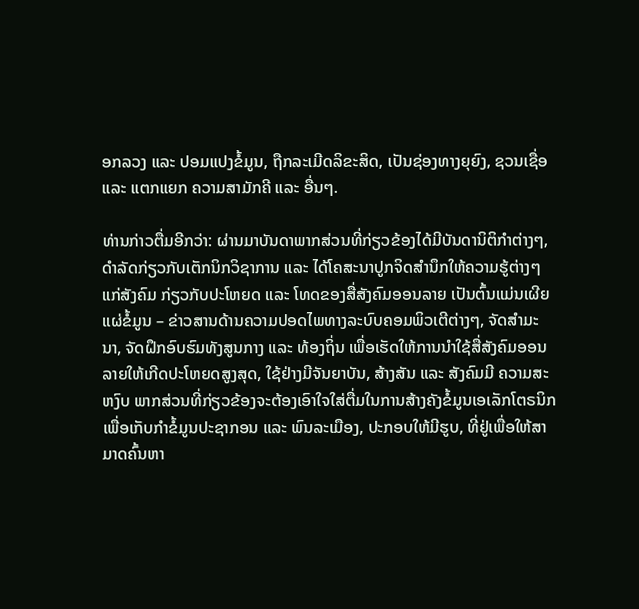ອກລວງ ແລະ ປອມແປງຂໍ້ມູນ, ຖືກລະເມີດລິຂະສິດ, ເປັນຊ່ອງທາງຍຸຍົງ, ຊວນເຊື່ອ ແລະ ແຕກແຍກ ຄວາມສາມັກຄີ ແລະ ອື່ນໆ.

ທ່ານກ່າວຕື່ມອີກວ່າ: ຜ່ານມາບັນດາພາກສ່ວນທີ່ກ່ຽວຂ້ອງໄດ້ມີບັນດານິຕິກຳຕ່າງໆ, ດຳລັດກ່ຽວກັບເຕັກນິກວິຊາການ ແລະ ໄດ້ໂຄສະນາປູກຈິດສຳນຶກໃຫ້ຄວາມຮູ້ຕ່າງໆແກ່ສັງຄົມ ກ່ຽວກັບປະໂຫຍດ ແລະ ໂທດຂອງສື່ສັງຄົມອອນລາຍ ເປັນຕົ້ນແມ່ນເຜີຍແຜ່ຂໍ້ມູນ – ຂ່າວສານດ້ານຄວາມປອດໄພທາງລະບົບຄອມພິວເຕີຕ່າງໆ, ຈັດສຳມະນາ, ຈັດຝຶກອົບຮົມທັງສູນກາງ ແລະ ທ້ອງຖິ່ນ ເພື່ອເຮັດໃຫ້ການນຳໃຊ້ສື່ສັງຄົມອອນລາຍໃຫ້ເກີດປະໂຫຍດສູງສຸດ, ໃຊ້ຢ່າງມີຈັນຍາບັນ, ສ້າງສັນ ແລະ ສັງຄົມມີ ຄວາມສະຫງົບ ພາກສ່ວນທີ່ກ່ຽວຂ້ອງຈະຕ້ອງເອົາໃຈໃສ່ຕື່ມໃນການສ້າງຄັງຂໍ້ມູນເອເລັກໂຕຣນິກ ເພື່ອເກັບກຳຂໍ້ມູນປະຊາກອນ ແລະ ພົນລະເມືອງ, ປະກອບໃຫ້ມີຮູບ, ທີ່ຢູ່ເພື່ອໃຫ້ສາມາດຄົ້ນຫາ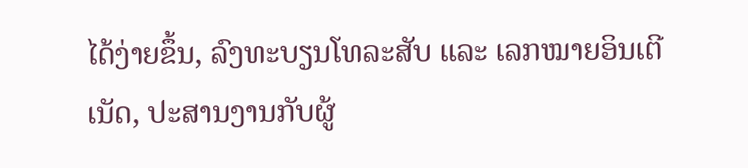ໄດ້ງ່າຍຂຶ້ນ, ລົງທະບຽນໂທລະສັບ ແລະ ເລກໝາຍອິນເຕີເນັດ, ປະສານງານກັບຜູ້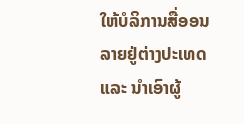ໃຫ້ບໍລິການສື່ອອນລາຍຢູ່ຕ່າງປະເທດ ແລະ ນຳເອົາຜູ້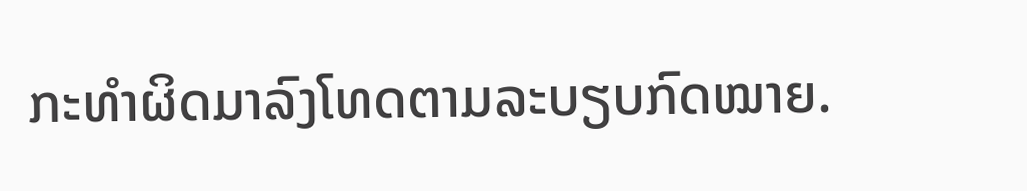ກະທຳຜິດມາລົງໂທດຕາມລະບຽບກົດໝາຍ.